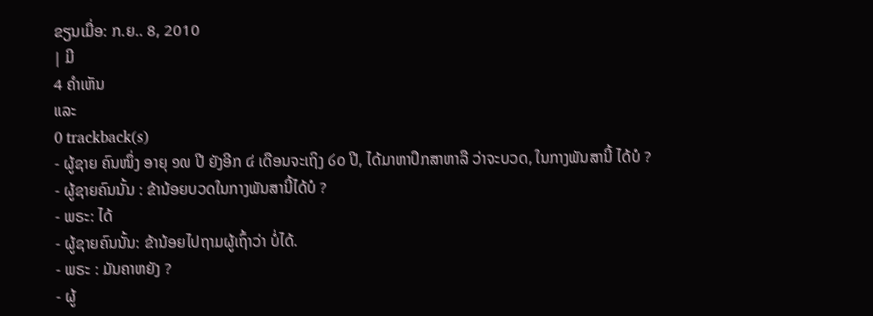ຂຽນເມື່ອ: ກ.ຍ.. 8, 2010
| ມີ
4 ຄຳເຫັນ
ແລະ
0 trackback(s)
- ຜູ້ຊາຍ ຄົນໜຶ່ງ ອາຍຸ ໑໙ ປີ ຍັງອີກ ໔ ເດືອນຈະເຖິງ ໒໐ ປີ, ໄດ້ມາຫາປຶກສາຫາລື ວ່າຈະບວດ, ໃນກາງພັນສານີ້ ໄດ້ບໍ ?
- ຜູ້ຊາຍຄົນນັ້ນ : ຂ້ານ້ອຍບວດໃນກາງພັນສານີ້ໄດ້ບໍ ?
- ພຣະ: ໄດ້
- ຜູ້ຊາຍຄົນນັ້ນ: ຂ້ານ້ອຍໄປຖາມຜູ້ເຖົ້າວ່າ ບໍ່ໄດ້.
- ພຣະ : ມັນຄາຫຍັງ ?
- ຜູ້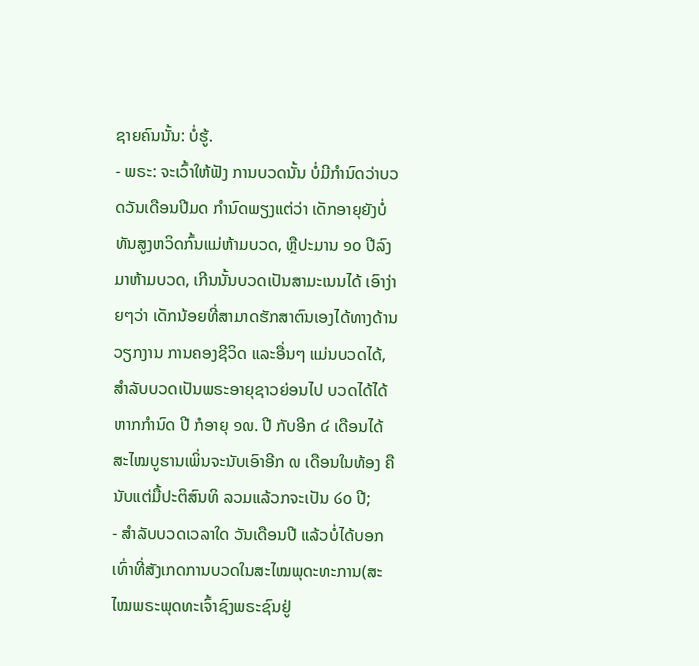ຊາຍຄົນນັ້ນ: ບໍ່ຮູ້.
- ພຣະ: ຈະເວົ້າໃຫ້ຟັງ ການບວດນັ້ນ ບໍ່ມີກຳນົດວ່າບວດວັນເດືອນປີມດ ກຳນົດພຽງແຕ່ວ່າ ເດັກອາຍຸຍັງບໍ່ທັນສູງຫວິດກົ້ນແມ່ຫ້າມບວດ, ຫຼືປະມານ ໑໐ ປີລົງມາຫ້າມບວດ, ເກີນນັ້ນບວດເປັນສາມະເນນໄດ້ ເອົາງ່າຍໆວ່າ ເດັກນ້ອຍທີ່ສາມາດຮັກສາຕົນເອງໄດ້ທາງດ້ານວຽກງານ ການຄອງຊີວິດ ແລະອື່ນໆ ແມ່ນບວດໄດ້, ສຳລັບບວດເປັນພຣະອາຍຸຊາວຍ່ອນໄປ ບວດໄດ້ໄດ້ ຫາກກຳນົດ ປີ ກໍອາຍຸ ໑໙. ປີ ກັບອີກ ໔ ເດືອນໄດ້ ສະໄໝບູຮານເພິ່ນຈະນັບເອົາອີກ ໙ ເດືອນໃນທ້ອງ ຄືນັບແຕ່ມື້ປະຕິສົນທິ ລວມແລ້ວກຈະເປັນ ໒໐ ປີ;
- ສຳລັບບວດເວລາໃດ ວັນເດືອນປີ ແລ້ວບໍ່ໄດ້ບອກ ເທົ່າທີ່ສັງເກດການບວດໃນສະໄໝພຸດະທະການ(ສະໄໝພຣະພຸດທະເຈົ້າຊົງພຣະຊົນຢູ່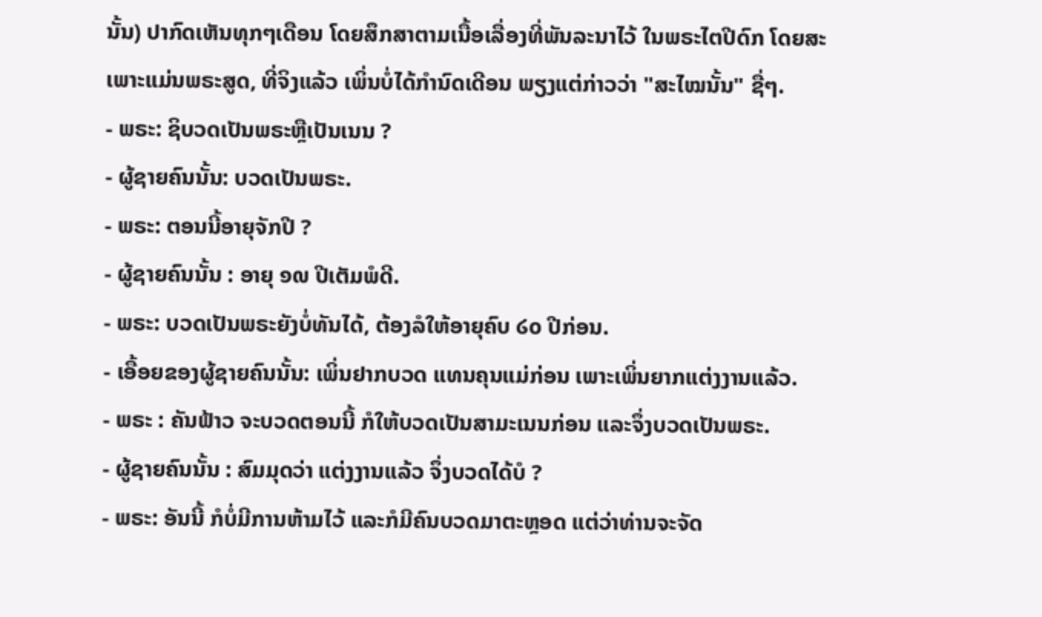ນັ້ນ) ປາກົດເຫັນທຸກໆເດືອນ ໂດຍສຶກສາຕາມເນື້ອເລື່ອງທີ່ພັນລະນາໄວ້ ໃນພຣະໄຕປີດົກ ໂດຍສະເພາະແມ່ນພຣະສູດ, ທີ່ຈິງແລ້ວ ເພິ່ນບໍ່ໄດ້ກຳນົດເດີອນ ພຽງແຕ່ກ່າວວ່າ "ສະໄໝນັ້ນ" ຊື່ໆ.
- ພຣະ: ຊິບວດເປັນພຣະຫຼືເປັນເນນ ?
- ຜູ້ຊາຍຄົນນັ້ນ: ບວດເປັນພຣະ.
- ພຣະ: ຕອນນີ້ອາຍຸຈັກປີ ?
- ຜູ້ຊາຍຄົນນັ້ນ : ອາຍຸ ໑໙ ປີເຕັມພໍດີ.
- ພຣະ: ບວດເປັນພຣະຍັງບໍ່ທັນໄດ້, ຕ້ອງລໍໃຫ້ອາຍຸຄົບ ໒໐ ປີກ່ອນ.
- ເອື້ອຍຂອງຜູ້ຊາຍຄົນນັ້ນ: ເພິ່ນຢາກບວດ ແທນຄຸນແມ່ກ່ອນ ເພາະເພິ່ນຍາກແຕ່ງງານແລ້ວ.
- ພຣະ : ຄັນຟ້າວ ຈະບວດຕອນນີ້ ກໍໃຫ້ບວດເປັນສາມະເນນກ່ອນ ແລະຈຶ່ງບວດເປັນພຣະ.
- ຜູ້ຊາຍຄົນນັ້ນ : ສົມມຸດວ່າ ແຕ່ງງານແລ້ວ ຈຶ່ງບວດໄດ້ບໍ ?
- ພຣະ: ອັນນີ້ ກໍບໍ່ມີການຫ້າມໄວ້ ແລະກໍມີຄົນບວດມາຕະຫຼອດ ແຕ່ວ່າທ່ານຈະຈັດ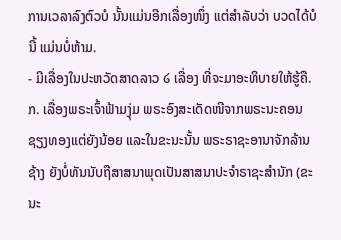ການເວລາລົງຕົວບໍ ນັ້ນແມ່ນອີກເລື່ອງໜຶ່ງ ແຕ່ສຳລັບວ່າ ບວດໄດ້ບໍນີ້ ແມ່ນບໍ່ຫ້າມ.
- ມີເລື່ອງໃນປະຫວັດສາດລາວ ໒ ເລື່ອງ ທີ່ຈະມາອະທິບາຍໃຫ້ຮູ້ຄື.
ກ. ເລື່ອງພຣະເຈົ້າຟ້າມງຸ່ມ ພຣະອົງສະເດັດໜີຈາກພຣະນະຄອນຊຽງທອງແຕ່ຍັງນ້ອຍ ແລະໃນຂະນະນັ້ນ ພຣະຣາຊະອານາຈັກລ້ານຊ້າງ ຍັງບໍ່ທັນນັບຖືສາສນາພຸດເປັນສາສນາປະຈຳຣາຊະສຳນັກ (ຂະນະ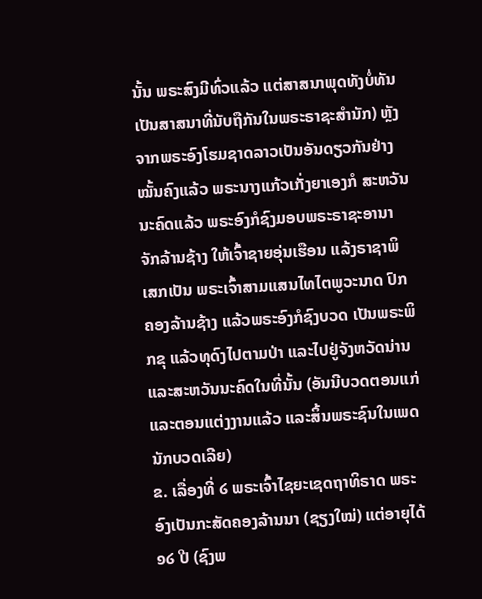ນັ້ນ ພຣະສົງມີທົ່ວແລ້ວ ແຕ່ສາສນາພຸດທັງບໍ່ທັນເປັນສາສນາທີ່ນັບຖືກັນໃນພຣະຣາຊະສຳນັກ) ຫຼັງຈາກພຣະອົງໂຮມຊາດລາວເປັນອັນດຽວກັນຢ່າງໝັ້ນຄົງແລ້ວ ພຣະນາງແກ້ວເກັ່ງຍາເອງກໍ ສະຫວັນນະຄົດແລ້ວ ພຣະອົງກໍຊົງມອບພຣະຣາຊະອານາຈັກລ້ານຊ້າງ ໃຫ້ເຈົ້າຊາຍອຸ່ນເຮືອນ ແລ້ງຣາຊາພິເສກເປັນ ພຣະເຈົ້າສາມແສນໄທໄຕພູວະນາດ ປົກຄອງລ້ານຊ້າງ ແລ້ວພຣະອົງກໍຊົງບວດ ເປັນພຣະພິກຂຸ ແລ້ວທຸດົງໄປຕາມປ່າ ແລະໄປຢູ່ຈັງຫວັດນ່ານ ແລະສະຫວັນນະຄົດໃນທີ່ນັ້ນ (ອັນນີບວດຕອນແກ່ ແລະຕອນແຕ່ງງານແລ້ວ ແລະສິ້ນພຣະຊົນໃນເພດນັກບວດເລີຍ)
ຂ. ເລື່ອງທີ່ ໒ ພຣະເຈົ້າໄຊຍະເຊດຖາທິຣາດ ພຣະອົງເປັນກະສັດຄອງລ້ານນາ (ຊຽງໃໝ່) ແຕ່ອາຍຸໄດ້ ໑໒ ປີ (ຊົງພ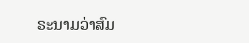ຣະນາມວ່າສົມ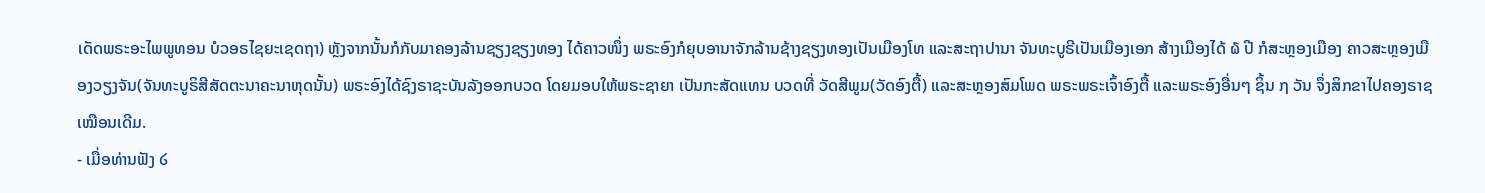ເດັດພຣະອະໄພພູທອນ ບໍວອຣໄຊຍະເຊດຖາ) ຫຼັງຈາກນັ້ນກໍກັບມາຄອງລ້ານຊຽງຊຽງທອງ ໄດ້ຄາວໜຶ່ງ ພຣະອົງກໍຍຸບອານາຈັກລ້ານຊ້າງຊຽງທອງເປັນເມືອງໂທ ແລະສະຖາປານາ ຈັນທະບູຣີເປັນເມືອງເອກ ສ້າງເມືອງໄດ້ ໖ ປີ ກໍສະຫຼອງເມືອງ ຄາວສະຫຼອງເມືອງວຽງຈັນ(ຈັນທະບູຣິສີສັດຕະນາຄະນາຫຸດນັ້ນ) ພຣະອົງໄດ້ຊົງຣາຊະບັນລັງອອກບວດ ໂດຍມອບໃຫ້ພຣະຊາຍາ ເປັນກະສັດແທນ ບວດທີ່ ວັດສີພູມ(ວັດອົງຕື້) ແລະສະຫຼອງສົມໂພດ ພຣະພຣະເຈົ້າອົງຕື້ ແລະພຣະອົງອື່ນໆ ຊິ້ນ ໗ ວັນ ຈຶ່ງສິກຂາໄປຄອງຣາຊເໝືອນເດີມ.
- ເມື່ອທ່ານຟັງ ໒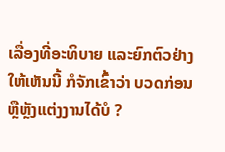ເລື່ອງທີ່ອະທິບາຍ ແລະຍົກຕົວຢ່າງໃຫ້ເຫັນນີ້ ກໍຈັກເຂົ້າວ່າ ບວດກ່ອນ ຫຼືຫຼັງແຕ່ງງານໄດ້ບໍ ?